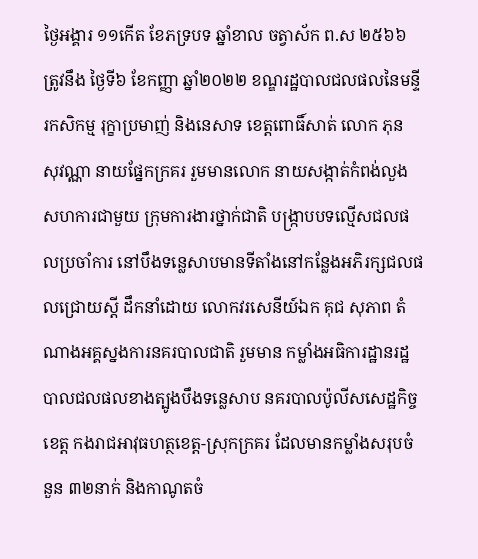ថ្ងៃអង្គារ ១១កើត ខែភទ្របទ ឆ្នាំខាល ចត្វាស័ក ព.ស ២៥៦៦ ត្រូវនឹង ថ្ងៃទី៦ ខែកញ្ញា ឆ្នាំ២០២២ ខណ្ឌរដ្ឋបាលជលផលនៃមន្ទីរកសិកម្ម រុក្ខាប្រមាញ់ និងនេសាទ ខេត្តពោធិ៍សាត់ លោក ភុន សុវណ្ណា នាយផ្នែកក្រគរ រួមមានលោក នាយសង្កាត់កំពង់លួង សហការជាមួយ ក្រុមការងារថ្នាក់ជាតិ បង្ក្រាបបទល្មើសជលផលប្រចាំការ នៅបឹងទន្លេសាបមានទីតាំងនៅកន្លែងអភិរក្សជលផលជ្រោយស្ដី ដឹកនាំដោយ លោកវរសេនីយ៍ឯក គុជ សុភាព តំណាងអគ្គស្នងការនគរបាលជាតិ រួមមាន កម្លាំងអធិការដ្ឋានរដ្ឋបាលជលផលខាងត្បូងបឹងទន្លេសាប នគរបាលប៉ូលីសសេដ្ឋកិច្ចខេត្ត កងរាជអាវុធហត្ថខេត្ដ-ស្រុកក្រគរ ដែលមានកម្លាំងសរុបចំនួន ៣២នាក់ និងកាណូតចំ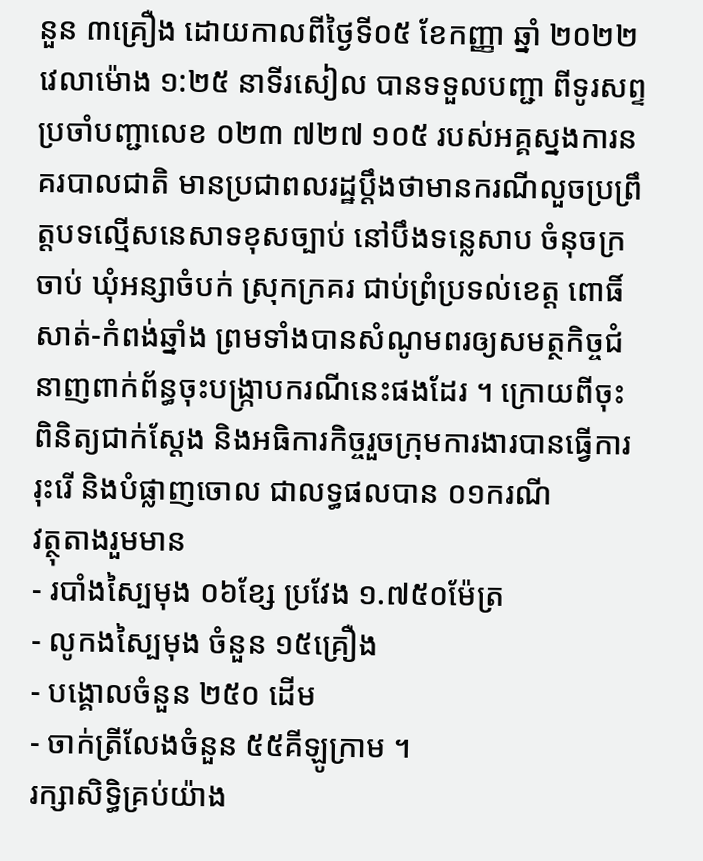នួន ៣គ្រឿង ដោយកាលពីថ្ងៃទី០៥ ខែកញ្ញា ឆ្នាំ ២០២២ វេលាម៉ោង ១:២៥ នាទីរសៀល បានទទួលបញ្ជា ពីទូរសព្ទប្រចាំបញ្ជាលេខ ០២៣ ៧២៧ ១០៥ របស់អគ្គស្នងការនគរបាលជាតិ មានប្រជាពលរដ្ឋប្ដឹងថាមានករណីលួចប្រព្រឹត្ដបទល្មើសនេសាទខុសច្បាប់ នៅបឹងទន្លេសាប ចំនុចក្រចាប់ ឃុំអន្សាចំបក់ ស្រុកក្រគរ ជាប់ព្រំប្រទល់ខេត្ត ពោធិ៍សាត់-កំពង់ឆ្នាំង ព្រមទាំងបានសំណូមពរឲ្យសមត្ថកិច្ចជំនាញពាក់ព័ន្ធចុះបង្ក្រាបករណីនេះផងដែរ ។ ក្រោយពីចុះពិនិត្យជាក់ស្ដែង និងអធិការកិច្ចរួចក្រុមការងារបានធ្វេីការរុះរើ និងបំផ្លាញចោល ជាលទ្ធផលបាន ០១ករណី
វត្ថុតាងរួមមាន
- របាំងស្បៃមុង ០៦ខ្សែ ប្រវែង ១.៧៥០ម៉ែត្រ
- លូកងស្បៃមុង ចំនួន ១៥គ្រឿង
- បង្គោលចំនួន ២៥០ ដើម
- ចាក់ត្រីលែងចំនួន ៥៥គីឡូក្រាម ។
រក្សាសិទិ្ធគ្រប់យ៉ាង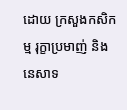ដោយ ក្រសួងកសិកម្ម រុក្ខាប្រមាញ់ និងនេសាទ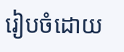រៀបចំដោយ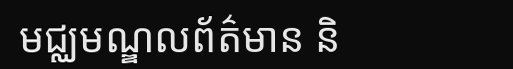មជ្ឈមណ្ឌលព័ត៌មាន និ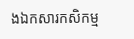ងឯកសារកសិកម្ម